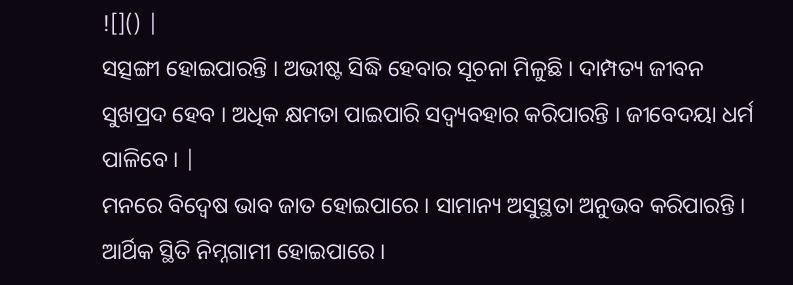![]() |
ସତ୍ସଙ୍ଗୀ ହୋଇପାରନ୍ତି । ଅଭୀଷ୍ଟ ସିଦ୍ଧି ହେବାର ସୂଚନା ମିଳୁଛି । ଦାମ୍ପତ୍ୟ ଜୀବନ ସୁଖପ୍ରଦ ହେବ । ଅଧିକ କ୍ଷମତା ପାଇପାରି ସଦ୍ବ୍ୟବହାର କରିପାରନ୍ତି । ଜୀବେଦୟା ଧର୍ମ ପାଳିବେ । |
ମନରେ ବିଦ୍ୱେଷ ଭାବ ଜାତ ହୋଇପାରେ । ସାମାନ୍ୟ ଅସୁସ୍ଥତା ଅନୁଭବ କରିପାରନ୍ତି । ଆର୍ଥିକ ସ୍ଥିତି ନିମ୍ନଗାମୀ ହୋଇପାରେ ।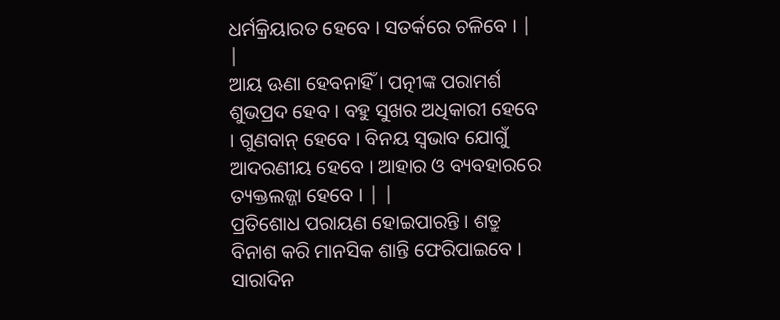ଧର୍ମକ୍ରିୟାରତ ହେବେ । ସତର୍କରେ ଚଳିବେ । | |
ଆୟ ଊଣା ହେବନାହିଁ । ପତ୍ନୀଙ୍କ ପରାମର୍ଶ ଶୁଭପ୍ରଦ ହେବ । ବହୁ ସୁଖର ଅଧିକାରୀ ହେବେ । ଗୁଣବାନ୍ ହେବେ । ବିନୟ ସ୍ୱଭାବ ଯୋଗୁଁ ଆଦରଣୀୟ ହେବେ । ଆହାର ଓ ବ୍ୟବହାରରେ ତ୍ୟକ୍ତଲଜ୍ଜା ହେବେ । | |
ପ୍ରତିଶୋଧ ପରାୟଣ ହୋଇପାରନ୍ତି । ଶତ୍ରୁ ବିନାଶ କରି ମାନସିକ ଶାନ୍ତି ଫେରିପାଇବେ । ସାରାଦିନ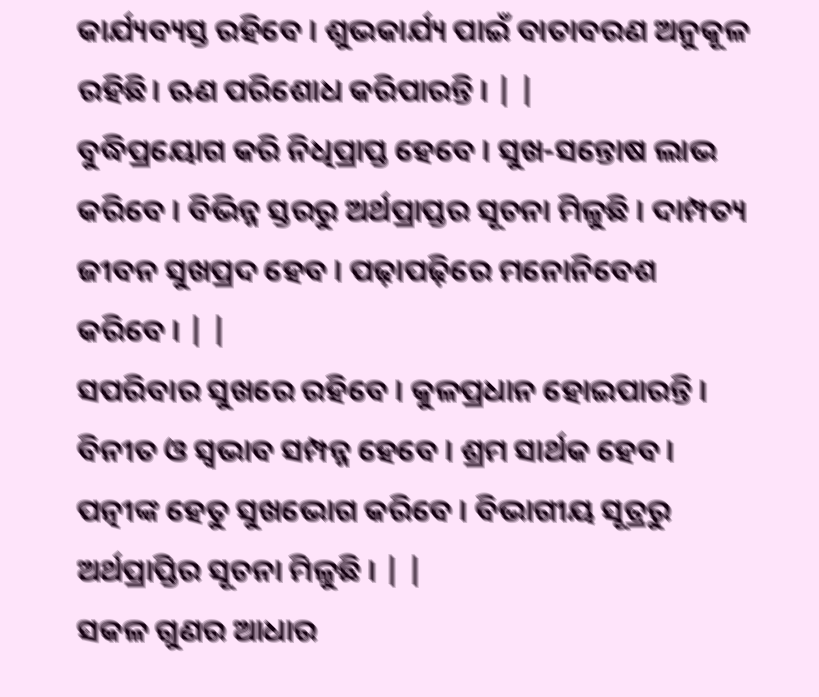କାର୍ଯ୍ୟବ୍ୟସ୍ତ ରହିବେ । ଶୁଭକାର୍ଯ୍ୟ ପାଇଁ ବାତାବରଣ ଅନୁକୂଳ ରହିଛି। ଋଣ ପରିଶୋଧ କରିପାରନ୍ତି । | |
ବୁଦ୍ଧିପ୍ରୟୋଗ କରି ନିଧିପ୍ରାପ୍ତ ହେବେ । ସୁଖ-ସନ୍ତୋଷ ଲାଭ କରିବେ । ବିଭିନ୍ନ ସ୍ତରରୁ ଅର୍ଥପ୍ରାପ୍ତର ସୂଚନା ମିଳୁଛି । ଦାମ୍ପତ୍ୟ ଜୀବନ ସୁଖପ୍ରଦ ହେବ । ପଢ଼ାପଢ଼ିରେ ମନୋନିବେଶ କରିବେ । | |
ସପରିବାର ସୁଖରେ ରହିବେ । କୁଳପ୍ରଧାନ ହୋଇପାରନ୍ତି । ବିନୀତ ଓ ସ୍ୱଭାବ ସମ୍ପନ୍ନ ହେବେ । ଶ୍ରମ ସାର୍ଥକ ହେବ । ପତ୍ନୀଙ୍କ ହେତୁ ସୁଖଭୋଗ କରିବେ । ବିଭାଗୀୟ ସୂତ୍ରରୁ ଅର୍ଥପ୍ରାପ୍ତିର ସୂଚନା ମିଳୁଛି । | |
ସକଳ ଗୁଣର ଆଧାର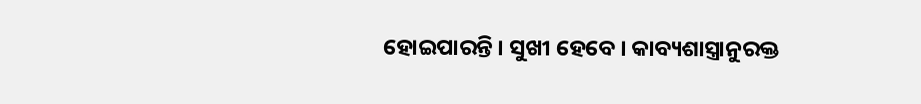ହୋଇପାରନ୍ତି । ସୁଖୀ ହେବେ । କାବ୍ୟଶାସ୍ତ୍ରାନୁରକ୍ତ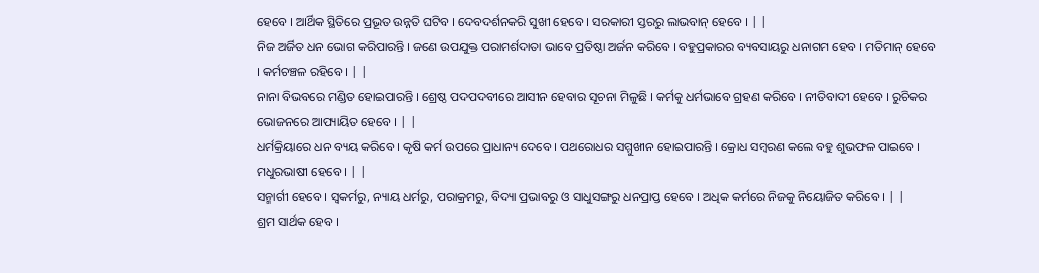ହେବେ । ଆର୍ଥିକ ସ୍ଥିତିରେ ପ୍ରଭୂତ ଉନ୍ନତି ଘଟିବ । ଦେବଦର୍ଶନକରି ସୁଖୀ ହେବେ । ସରକାରୀ ସ୍ତରରୁ ଲାଭବାନ୍ ହେବେ । | |
ନିଜ ଅର୍ଜିତ ଧନ ଭୋଗ କରିପାରନ୍ତି । ଜଣେ ଉପଯୁକ୍ତ ପରାମର୍ଶଦାତା ଭାବେ ପ୍ରତିଷ୍ଠା ଅର୍ଜନ କରିବେ । ବହୁପ୍ରକାରର ବ୍ୟବସାୟରୁ ଧନାଗମ ହେବ । ମତିମାନ୍ ହେବେ । କର୍ମଚଞ୍ଚଳ ରହିବେ । | |
ନାନା ବିଭବରେ ମଣ୍ଡିତ ହୋଇପାରନ୍ତି । ଶ୍ରେଷ୍ଠ ପଦପଦବୀରେ ଆସୀନ ହେବାର ସୂଚନା ମିଳୁଛି । କର୍ମକୁ ଧର୍ମଭାବେ ଗ୍ରହଣ କରିବେ । ନୀତିବାଦୀ ହେବେ । ରୁଚିକର ଭୋଜନରେ ଆପ୍ୟାୟିତ ହେବେ । | |
ଧର୍ମକ୍ରିୟାରେ ଧନ ବ୍ୟୟ କରିବେ । କୃଷି କର୍ମ ଉପରେ ପ୍ରାଧାନ୍ୟ ଦେବେ । ପଥରୋଧର ସମ୍ମୁଖୀନ ହୋଇପାରନ୍ତି । କ୍ରୋଧ ସମ୍ବରଣ କଲେ ବହୁ ଶୁଭଫଳ ପାଇବେ । ମଧୁରଭାଷୀ ହେବେ । | |
ସନ୍ମାର୍ଗୀ ହେବେ । ସ୍ୱକର୍ମରୁ, ନ୍ୟାୟ ଧର୍ମରୁ, ପରାକ୍ରମରୁ, ବିଦ୍ୟା ପ୍ରଭାବରୁ ଓ ସାଧୁସଙ୍ଗରୁ ଧନପ୍ରାପ୍ତ ହେବେ । ଅଧିକ କର୍ମରେ ନିଜକୁ ନିୟୋଜିତ କରିବେ । | |
ଶ୍ରମ ସାର୍ଥକ ହେବ ।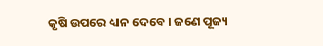କୃଷି ଉପରେ ଧ୍ୟାନ ଦେବେ । ଜଣେ ପୂଜ୍ୟ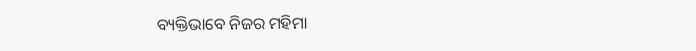ବ୍ୟକ୍ତିଭାବେ ନିଜର ମହିମା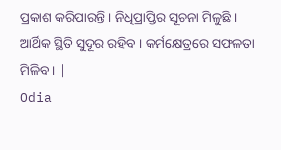ପ୍ରକାଶ କରିପାରନ୍ତି । ନିଧିପ୍ରାପ୍ତିର ସୂଚନା ମିଳୁଛି । ଆର୍ଥିକ ସ୍ଥିତି ସୁଦୂର ରହିବ । କର୍ମକ୍ଷେତ୍ରରେ ସଫଳତା ମିଳିବ । |
Odia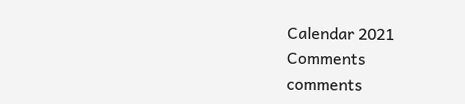Calendar 2021
Comments
comments